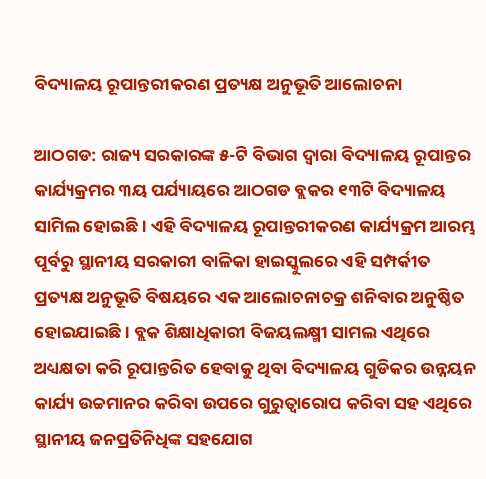ବିଦ୍ୟାଳୟ ରୂପାନ୍ତରୀକରଣ ପ୍ରତ୍ୟକ୍ଷ ଅନୁଭୂତି ଆଲୋଚନା

ଆଠଗଡ: ରାଜ୍ୟ ସରକାରଙ୍କ ୫-ଟି ବିଭାଗ ଦ୍ୱାରା ବିଦ୍ୟାଳୟ ରୂପାନ୍ତର କାର୍ଯ୍ୟକ୍ରମର ୩ୟ ପର୍ଯ୍ୟାୟରେ ଆଠଗଡ ବ୍ଲକର ୧୩ଟି ବିଦ୍ୟାଳୟ ସାମିଲ ହୋଇଛି । ଏହି ବିଦ୍ୟାଳୟ ରୂପାନ୍ତରୀକରଣ କାର୍ଯ୍ୟକ୍ରମ ଆରମ୍ଭ ପୂର୍ବରୁ ସ୍ଥାନୀୟ ସରକାରୀ ବାଳିକା ହାଇସ୍କୁଲରେ ଏହି ସମ୍ପର୍କୀତ ପ୍ରତ୍ୟକ୍ଷ ଅନୁଭୂତି ବିଷୟରେ ଏକ ଆଲୋଚନାଚକ୍ର ଶନିବାର ଅନୁଷ୍ଠିତ ହୋଇଯାଇଛି । ବ୍ଲକ ଶିକ୍ଷାଧିକାରୀ ବିଜୟଲକ୍ଷ୍ମୀ ସାମଲ ଏଥିରେ ଅଧ୍ୟକ୍ଷତା କରି ରୂପାନ୍ତରିତ ହେବାକୁ ଥିବା ବିଦ୍ୟାଳୟ ଗୁଡିକର ଉନ୍ନୟନ କାର୍ଯ୍ୟ ଉଚ୍ଚମାନର କରିବା ଉପରେ ଗୁରୁତ୍ୱାରୋପ କରିବା ସହ ଏଥିରେ ସ୍ଥାନୀୟ ଜନପ୍ରତିନିଧିଙ୍କ ସହଯୋଗ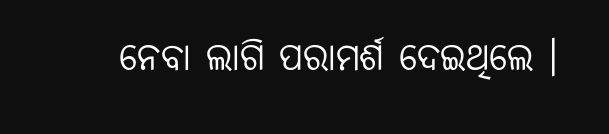ନେବା ଲାଗି ପରାମର୍ଶ ଦେଇଥିଲେ ।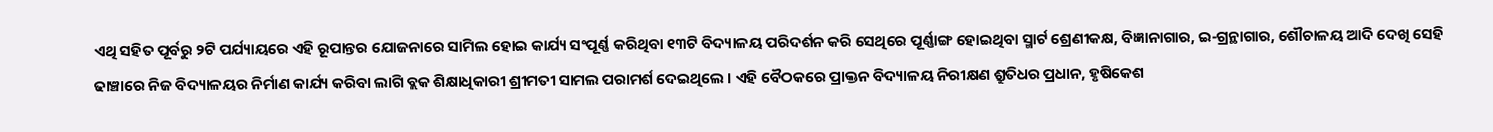ଏଥି ସହିତ ପୂର୍ବରୁ ୨ଟି ପର୍ଯ୍ୟାୟରେ ଏହି ରୂପାନ୍ତର ଯୋଜନାରେ ସାମିଲ ହୋଇ କାର୍ଯ୍ୟ ସଂପୂର୍ଣ୍ଣ କରିଥିବା ୧୩ଟି ବିଦ୍ୟାଳୟ ପରିଦର୍ଶନ କରି ସେଥିରେ ପୂର୍ଣ୍ଣାଙ୍ଗ ହୋଇଥିବା ସ୍ମାର୍ଟ ଶ୍ରେଣୀକକ୍ଷ, ବିଜ୍ଞାନାଗାର, ଇ-ଗ୍ରନ୍ଥାଗାର, ଶୌଚାଳୟ ଆଦି ଦେଖି ସେହି ଢାଞ୍ଚାରେ ନିଜ ବିଦ୍ୟାଳୟର ନିର୍ମାଣ କାର୍ଯ୍ୟ କରିବା ଲାଗି ବ୍ଲକ ଶିକ୍ଷାଧିକାରୀ ଶ୍ରୀମତୀ ସାମଲ ପରାମର୍ଶ ଦେଇଥିଲେ । ଏହି ବୈଠକରେ ପ୍ରାକ୍ତନ ବିଦ୍ୟାଳୟ ନିରୀକ୍ଷଣ ଶ୍ରୁତିଧର ପ୍ରଧାନ, ହୃଷିକେଶ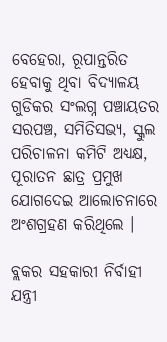ବେହେରା, ରୂପାନ୍ତରିତ ହେବାକୁ ଥିବା ବିଦ୍ୟାଳୟ ଗୁଡିକର ସଂଲଗ୍ନ ପଞ୍ଚାୟତର ସରପଞ୍ଚ, ସମିତିସଭ୍ୟ, ସ୍କୁଲ ପରିଚାଳନା କମିଟି ଅଧ୍ୟକ୍ଷ, ପୂରାତନ ଛାତ୍ର ପ୍ରମୁଖ ଯୋଗଦେଇ ଆଲୋଚନାରେ ଅଂଶଗ୍ରହଣ କରିଥିଲେ ।

ବ୍ଲକର ସହକାରୀ ନିର୍ବାହୀ ଯନ୍ତ୍ରୀ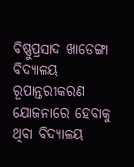ବିଷ୍ଣୁପ୍ରସାଦ ଖାଡେଙ୍ଗା ବିଦ୍ୟାଳୟ ରୂପାନ୍ତରୀକରଣ ଯୋଜନାରେ ହେବାକୁ ଥିବା ବିଦ୍ୟାଳୟ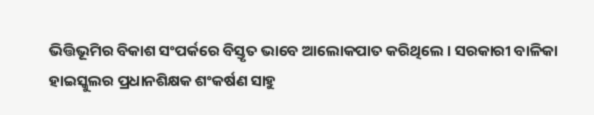ଭିତ୍ତିଭୂମିର ବିକାଶ ସଂପର୍କରେ ବିସ୍ତୃତ ଭାବେ ଆଲୋକପାତ କରିଥିଲେ । ସରକାରୀ ବାଳିକା ହାଇସ୍କୁଲର ପ୍ରଧାନଶିକ୍ଷକ ଶଂକର୍ଷଣ ସାହୁ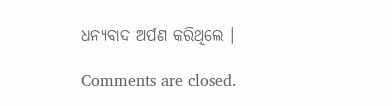ଧନ୍ୟବାଦ ଅର୍ପଣ କରିଥିଲେ ।

Comments are closed.